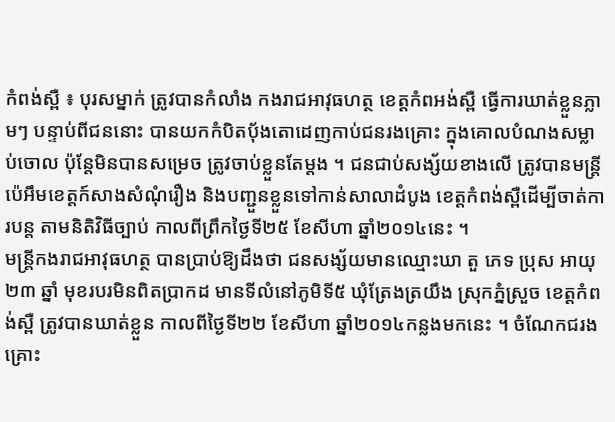កំពង់ស្ពឺ ៖ បុរសម្នាក់ ត្រូវបានកំលាំង កងរាជអាវុធហត្ថ ខេត្តកំពអង់ស្ពឺ ធ្វើការឃាត់ខ្លួនភ្លាមៗ បន្ទាប់ពីជននោះ បានយកកំបិតប៉័ងតោដេញកាប់ជនរងគ្រោះ ក្នុងគោលបំណងសម្លាប់ចោល ប៉ុន្តែមិនបានសម្រេច ត្រូវចាប់ខ្លួនតែម្តង ។ ជនជាប់សង្ស័យខាងលើ ត្រូវបានមន្ត្រីប៉េអឹមខេត្តក៍សាងសំណុំរឿង និងបញ្ជួនខ្លួនទៅកាន់សាលាដំបូង ខេត្តកំពង់ស្ពឺដើម្បីចាត់ការបន្ត តាមនិតិវិធីច្បាប់ កាលពីព្រឹកថ្ងៃទី២៥ ខែសីហា ឆ្នាំ២០១៤នេះ ។
មន្ត្រីកងរាជអាវុធហត្ថ បានប្រាប់ឱ្យដឹងថា ជនសង្ស័យមានឈ្មោះឃា តួ ភេទ ប្រុស អាយុ ២៣ ឆ្នាំ មុខរបរមិនពិតប្រាកដ មានទីលំនៅភូមិទី៥ ឃុំត្រែងត្រយឹង ស្រុកភ្នំស្រួច ខេត្តកំពង់ស្ពឺ ត្រូវបានឃាត់ខ្លួន កាលពីថ្ងៃទី២២ ខែសីហា ឆ្នាំ២០១៤កន្លងមកនេះ ។ ចំណែកជរងគ្រោះ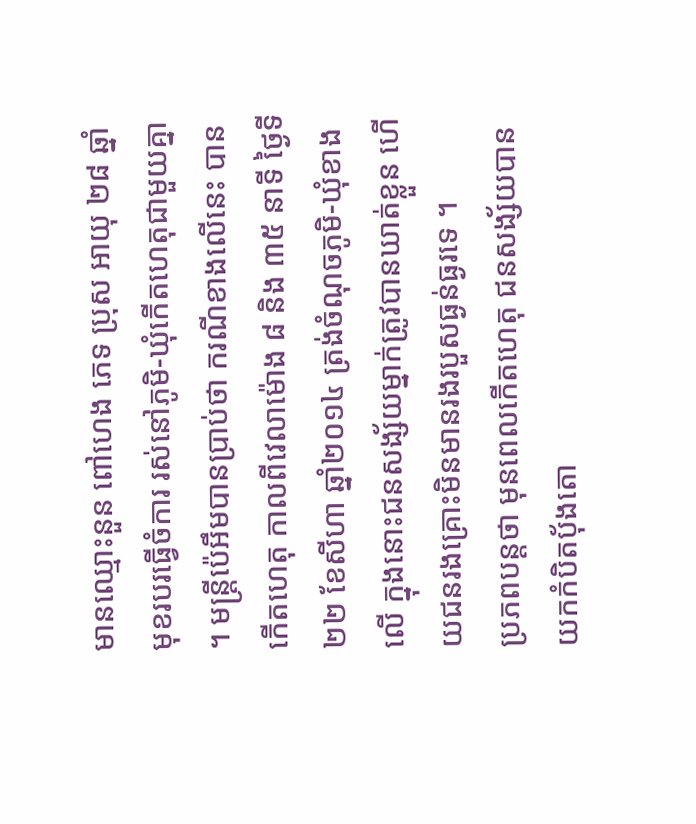មានឈ្មោះនួន ពៅហេង ភេទ ប្រុស អាយុ ២៨ ឆ្នាំ មុខរបរធ្វើចំការ រស់នៅភូមិ-ឃុំកើតហេតុជាមួយគ្នា ។ មន្ត្រីប៉េអឹមបានប្រាប់ថា ករណីខាងលើនេះ បានកើតហេតុ កាលពីវេលាម៉ោង ៨ និង ៣៥ នាទី ថ្ងៃទី២២ ខែសីហា ឆ្នាំ២០១៤ ត្រង់ចំណុចភូមិ-ឃុំខាងលើ ក្នុងនោះជនសង្ស័យម្នាក់ត្រូវបានឃាត់ខ្លួន ហើយជនរងគ្រោះមិនមានរងរបួសធ្ងន់ធ្ងរទេ ។
ប្រភពបន្តថា មុនពេលកើតហេតុ ជនសង្ស័យបានយកកំបិតប៉័ងតោ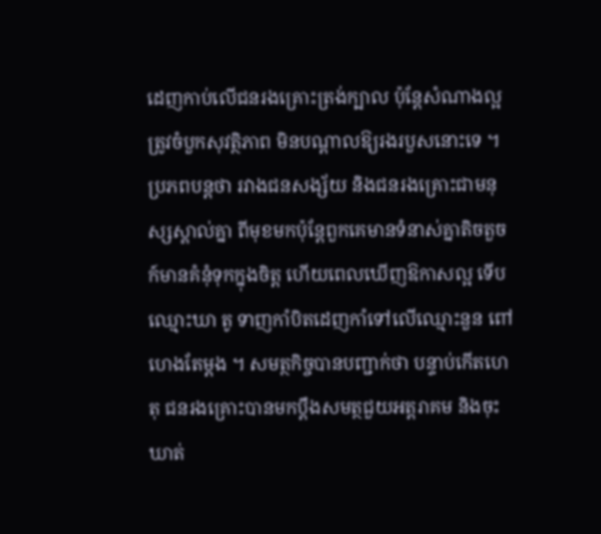ដេញកាប់លើជនរងគ្រោះត្រង់ក្បាល ប៉ុន្តែសំណាងល្អត្រូវចំបួកសុវត្ថិភាព មិនបណ្តាលឱ្យរងរបួសនោះទេ ។ ប្រភពបន្តថា រវាងជនសង្ស័យ និងជនរងគ្រោះជាមនុស្សស្គាល់គ្នា ពីមុខមកប៉ុន្តែពួកគេមានទំនាស់គ្នាតិចតួច ក៍មានគំនុំទុកក្នុងចិត្ត ហើយពេលឃើញឱកាសល្អ ទើបឈ្មោះឃា តូ ទាញកាំបិតដេញកាំទៅលើឈ្មោះនួន ពៅហេងតែម្តង ។ សមត្ថកិច្ចបានបញ្ជាក់ថា បន្ទាប់កើតហេតុ ជនរងគ្រោះបានមកប្តឹងសមត្ថជួយអត្តរាគម និងចុះឃាត់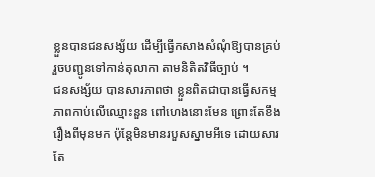ខ្លួនបានជនសង្ស័យ ដើម្បីធ្វើកសាងសំណុំឱ្យបានគ្រប់ រួចបញ្ជូនទៅកាន់តុលាកា តាមនិតិតវិធីច្បាប់ ។
ជនសង្ស័យ បានសារភាពថា ខ្លួនពិតជាបានធ្វើសកម្មភាពកាប់លើឈ្មោះនួន ពៅហេងនោះមែន ព្រោះតែខឹងរឿងពីមុនមក ប៉ុន្តែមិនមានរបួសស្នាមអីទេ ដោយសារតែ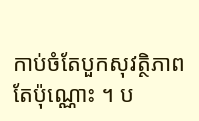កាប់ចំតែបួកសុវត្ថិភាពតែប៉ុណ្ណោះ ។ ប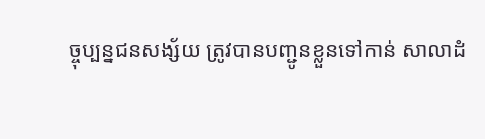ច្ចុប្បន្នជនសង្ស័យ ត្រូវបានបញ្ជូនខ្លួនទៅកាន់ សាលាដំ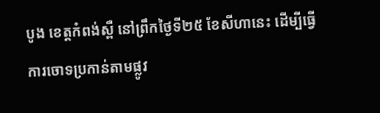បូង ខេត្តកំពង់ស្ពឺ នៅព្រឹកថ្ងៃទី២៥ ខែសីហានេះ ដើម្បីធ្វើការចោទប្រកាន់តាមផ្លូវ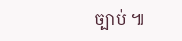ច្បាប់ ៕